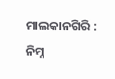ମାଲକାନଗିରି : ନିମ୍ନ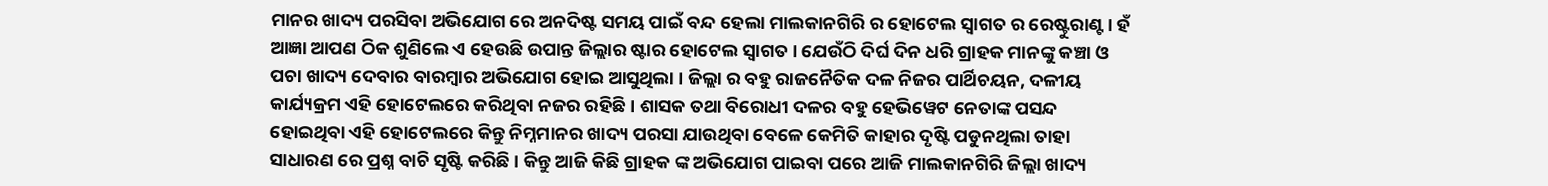ମାନର ଖାଦ୍ୟ ପରସିବା ଅଭିଯୋଗ ରେ ଅନଦିଷ୍ଟ ସମୟ ପାଇଁ ବନ୍ଦ ହେଲା ମାଲକାନଗିରି ର ହୋଟେଲ ସ୍ୱାଗତ ର ରେଷ୍ଟୁରାଣ୍ଟ। ହଁ ଆଜ୍ଞା ଆପଣ ଠିକ ଶୁଣିଲେ ଏ ହେଉଛି ଉପାନ୍ତ ଜିଲ୍ଲାର ଷ୍ଟାର ହୋଟେଲ ସ୍ୱାଗତ । ଯେଉଁଠି ଦିର୍ଘ ଦିନ ଧରି ଗ୍ରାହକ ମାନଙ୍କୁ କଞ୍ଚା ଓ ପଚା ଖାଦ୍ୟ ଦେବାର ବାରମ୍ବାର ଅଭିଯୋଗ ହୋଇ ଆସୁଥିଲା । ଜିଲ୍ଲା ର ବହୁ ରାଜନୈତିକ ଦଳ ନିଜର ପାର୍ଥିଚୟନ, ଦଳୀୟ କାର୍ଯ୍ୟକ୍ରମ ଏହି ହୋଟେଲରେ କରିଥିବା ନଜର ରହିଛି । ଶାସକ ତଥା ବିରୋଧୀ ଦଳର ବହୁ ହେଭିୱେଟ ନେତାଙ୍କ ପସନ୍ଦ ହୋଇଥିବା ଏହି ହୋଟେଲରେ କିନ୍ତୁ ନିମ୍ନମାନର ଖାଦ୍ୟ ପରସା ଯାଉଥିବା ବେଳେ କେମିତି କାହାର ଦୃଷ୍ଟି ପଡୁନଥିଲା ତାହା ସାଧାରଣ ରେ ପ୍ରଶ୍ନ ବାଚି ସୃଷ୍ଟି କରିଛି । କିନ୍ତୁ ଆଜି କିଛି ଗ୍ରାହକ ଙ୍କ ଅଭିଯୋଗ ପାଇବା ପରେ ଆଜି ମାଲକାନଗିରି ଜିଲ୍ଲା ଖାଦ୍ୟ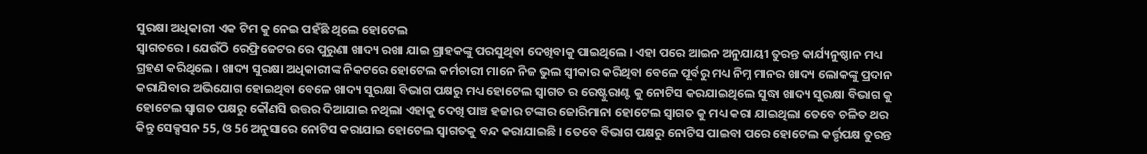ସୁରକ୍ଷା ଅଧିକାରୀ ଏକ ଟିମ କୁ ନେଇ ପହଁଛି ଥିଲେ ହୋଟେଲ
ସ୍ୱାଗତରେ । ଯେଉଁଠି ରେଫ୍ରିଜେଟର ରେ ପୁରୁଣା ଖାଦ୍ୟ ରଖା ଯାଇ ଗ୍ରାହକଙ୍କୁ ପରସୁଥିବା ଦେଖିବାକୁ ପାଇଥିଲେ । ଏହା ପରେ ଆଇନ ଅନୁଯାୟୀ ତୁରନ୍ତ କାର୍ଯ୍ୟନୁଷ୍ଠାନ ମଧ୍ୟ ଗ୍ରହଣ କରିଥିଲେ । ଖାଦ୍ୟ ସୁରକ୍ଷା ଅଧିକାରୀଙ୍କ ନିକଟରେ ହୋଟେଲ କର୍ମଚାରୀ ମାନେ ନିଜ ଭୁଲ ସ୍ୱୀକାର କରିଥିବା ବେଳେ ପୂର୍ବରୁ ମଧ୍ୟ ନିମ୍ନ ମାନର ଖାଦ୍ୟ ଲୋକଙ୍କୁ ପ୍ରଦାନ କରାଯିବାର ଅଭିଯୋଗ ହୋଇଥିବା ବେଳେ ଖାଦ୍ୟ ସୁରକ୍ଷା ବିଭାଗ ପକ୍ଷରୁ ମଧ୍ୟ ହୋଟେଲ ସ୍ୱାଗତ ର ରେଷ୍ଟୁରାଣ୍ଟ କୁ ନୋଟିସ କରଯାଇଥିଲେ ସୁଦ୍ଧା ଖାଦ୍ୟ ସୁରକ୍ଷା ବିଭାଗ କୁ ହୋଟେଲ ସ୍ୱାଗତ ପକ୍ଷରୁ କୌଣସି ଉତ୍ତର ଦିଆଯାଇ ନଥିଲା ଏହାକୁ ଦେଖି ପାଞ୍ଚ ହଜାର ଟଙ୍କାର ଜୋରିମାନା ହୋଟେଲ ସ୍ୱାଗତ କୁ ମଧ୍ୟ କରା ଯାଇଥିଲା ତେବେ ଚଳିତ ଥର କିନ୍ତୁ ସେକ୍ସସନ 55, ଓ 56 ଅନୁସାରେ ନୋଟିସ କରାଯାଇ ହୋଟେଲ ସ୍ୱାଗତକୁ ବନ୍ଦ କରାଯାଇଛି । ତେବେ ବିଭାଗ ପକ୍ଷରୁ ନୋଟିସ ପାଇବା ପରେ ହୋଟେଲ କର୍ତ୍ତୃପକ୍ଷ ତୁରନ୍ତ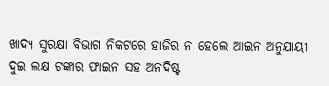ଖାଦ୍ୟ ସୁରକ୍ଷା ବିଭାଗ ନିକଟରେ ହାଜିର ନ ହେଲେ ଆଇନ ଅନୁଯାୟୀ ଦୁଇ ଲକ୍ଷ ଟଙ୍କାର ଫାଇନ ସହ ଅନଦିଷ୍ଟ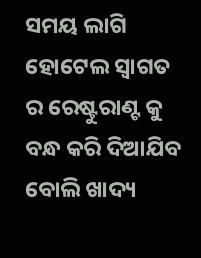ସମୟ ଲାଗି ହୋଟେଲ ସ୍ୱାଗତ ର ରେଷ୍ଟୁରାଣ୍ଟ କୁ ବନ୍ଧ କରି ଦିଆଯିବ ବୋଲି ଖାଦ୍ୟ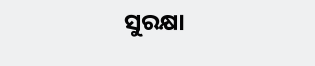ସୁରକ୍ଷା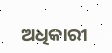ଅଧିକାରୀ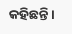କହିଛନ୍ତି ।